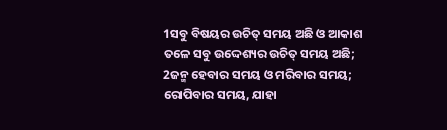1ସବୁ ବିଷୟର ଉଚିତ୍ ସମୟ ଅଛି ଓ ଆକାଶ ତଳେ ସବୁ ଉଦ୍ଦେଶ୍ୟର ଉଚିତ୍ ସମୟ ଅଛି;
2ଜନ୍ମ ହେବାର ସମୟ ଓ ମରିବାର ସମୟ; ରୋପିବାର ସମୟ, ଯାହା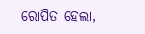ରୋପିତ ହେଲା,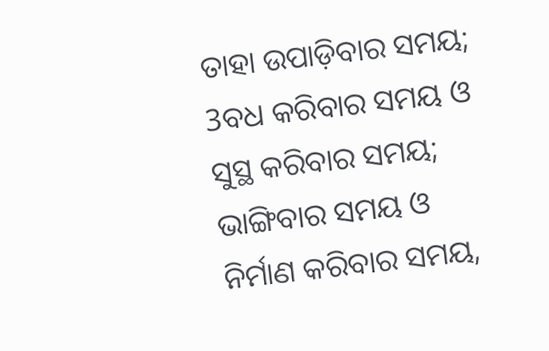ତାହା ଉପାଡ଼ିବାର ସମୟ;
3ବଧ କରିବାର ସମୟ ଓ ସୁସ୍ଥ କରିବାର ସମୟ; ଭାଙ୍ଗିବାର ସମୟ ଓ ନିର୍ମାଣ କରିବାର ସମୟ,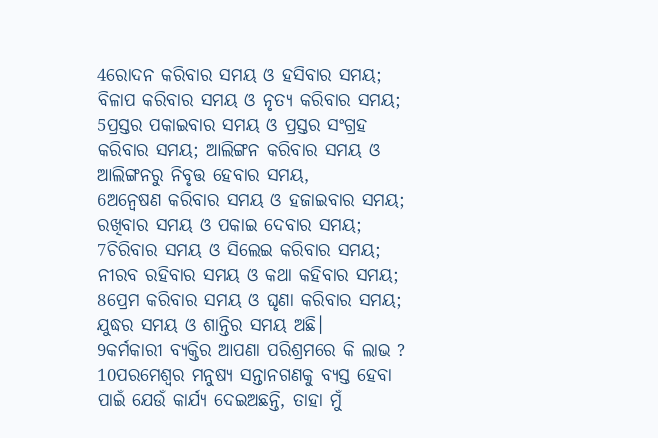4ରୋଦନ କରିବାର ସମୟ ଓ ହସିବାର ସମୟ; ବିଳାପ କରିବାର ସମୟ ଓ ନୃତ୍ୟ କରିବାର ସମୟ;
5ପ୍ରସ୍ତର ପକାଇବାର ସମୟ ଓ ପ୍ରସ୍ତର ସଂଗ୍ରହ କରିବାର ସମୟ; ଆଲିଙ୍ଗନ କରିବାର ସମୟ ଓ ଆଲିଙ୍ଗନରୁ ନିବୃତ୍ତ ହେବାର ସମୟ,
6ଅନ୍ଵେଷଣ କରିବାର ସମୟ ଓ ହଜାଇବାର ସମୟ; ରଖିବାର ସମୟ ଓ ପକାଇ ଦେବାର ସମୟ;
7ଚିରିବାର ସମୟ ଓ ସିଲେଇ କରିବାର ସମୟ; ନୀରବ ରହିବାର ସମୟ ଓ କଥା କହିବାର ସମୟ;
8ପ୍ରେମ କରିବାର ସମୟ ଓ ଘୃଣା କରିବାର ସମୟ; ଯୁଦ୍ଧର ସମୟ ଓ ଶାନ୍ତିର ସମୟ ଅଛି।
9କର୍ମକାରୀ ବ୍ୟକ୍ତିର ଆପଣା ପରିଶ୍ରମରେ କି ଲାଭ ?
10ପରମେଶ୍ୱର ମନୁଷ୍ୟ ସନ୍ତାନଗଣକୁ ବ୍ୟସ୍ତ ହେବା ପାଇଁ ଯେଉଁ କାର୍ଯ୍ୟ ଦେଇଅଛନ୍ତି, ତାହା ମୁଁ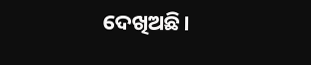ଦେଖିଅଛି।